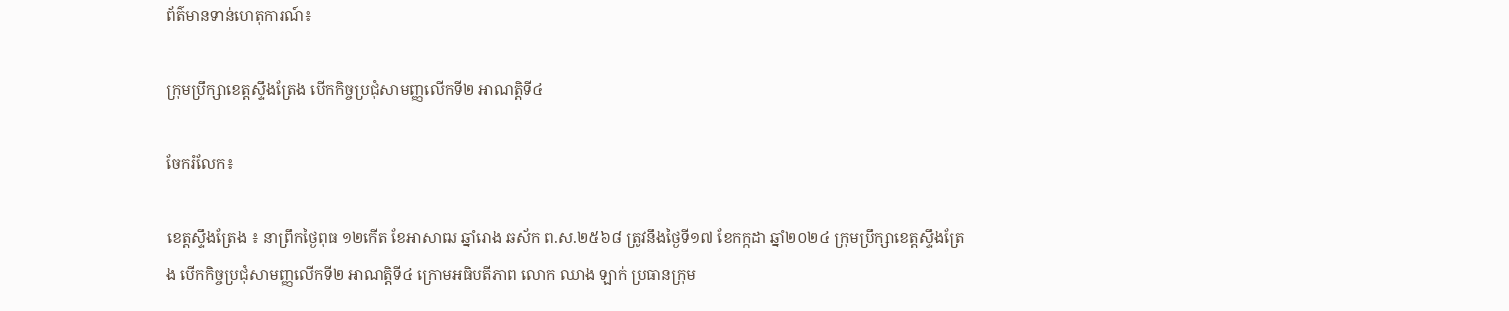ព័ត៌មានទាន់ហេតុការណ៍៖

ក្រុមប្រឹក្សាខេត្តស្ទឹងត្រែង បើកកិច្ចប្រជុំសាមញ្ញលើកទី២ អាណត្តិទី៤

ចែករំលែក៖

ខេត្តស្ទឹងត្រែង ៖ នាព្រឹកថ្ងៃពុធ ១២កើត ខែអាសាឍ ឆ្នាំរោង ឆស័ក ព.ស.២៥៦៨ ត្រូវនឹងថៃ្ងទី១៧ ខែកក្កដា ឆ្នាំ២០២៤ ក្រុមប្រឹក្សាខេត្តស្ទឹងត្រែង បើកកិច្ចប្រជុំសាមញ្ញលើកទី២ អាណត្តិទី៤ ក្រោមអធិបតីភាព លោក ឈាង ឡាក់ ប្រធានក្រុម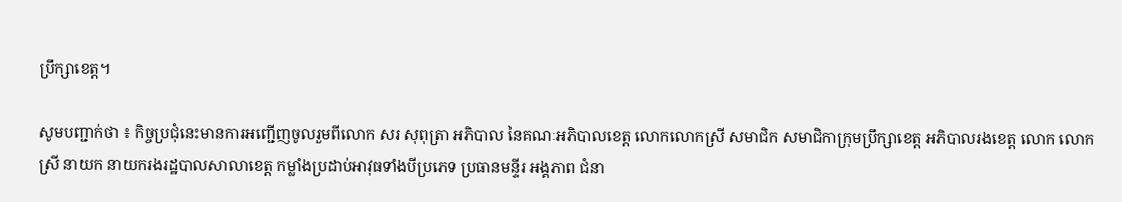ប្រឹក្សាខេត្ត។

សូមបញ្ជាក់ថា ៖ កិច្ចប្រជុំនេះមានការអញ្ជើញចូលរួមពីលោក សរ សុពុត្រា អភិបាល នៃគណៈអភិបាលខេត្ត លោកលោកស្រី សមាជិក សមាជិកាក្រុមប្រឹក្សាខេត្ត អភិបាលរងខេត្ត លោក លោកស្រី នាយក នាយករងរដ្ឋបាលសាលាខេត្ត កម្លាំងប្រដាប់អាវុធទាំងបីប្រភេទ ប្រធានមន្ទីរ អង្គភាព ជំនា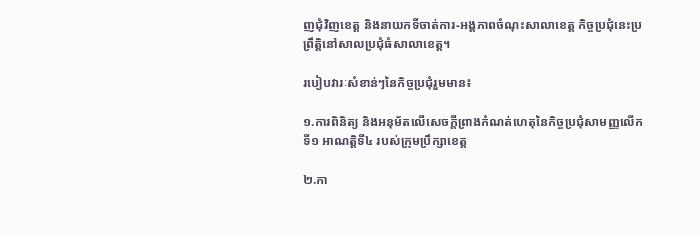ញជុំវិញខេត្ត និងនាយកទីចាត់ការ-អង្គភាពចំណុះសាលាខេត្ត កិច្ចប្រជុំនេះប្រព្រឹត្តិនៅសាលប្រជុំធំសាលាខេត្ត។

របៀបវារៈសំខាន់ៗនៃកិច្ចប្រជុំរួមមាន៖

១.ការពិនិត្យ និងអនុម័តលើសេចក្តីព្រាងកំណត់ហេតុនៃកិច្ចប្រជុំសាមញ្ញលើកទី១ អាណត្តិទី៤ របស់ក្រុមប្រឹក្សាខេត្ត

២.កា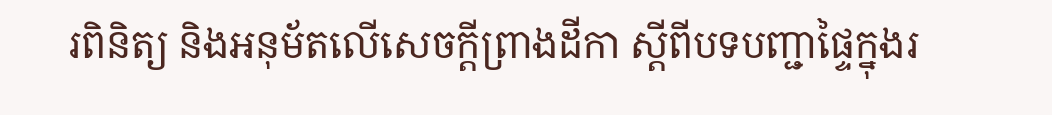រពិនិត្យ និងអនុម័តលើសេចក្តីព្រាងដីកា ស្តីពីបទបញ្ជាផ្ទៃក្នុងរ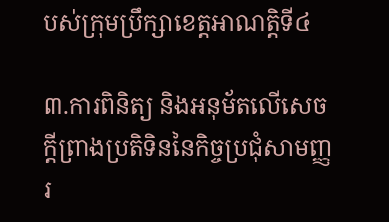បស់ក្រុមប្រឹក្សាខេត្តអាណត្តិទី៤

៣.ការពិនិត្យ និងអនុម័តលើសេចក្តីព្រាងប្រតិទិននៃកិច្ចប្រជុំសាមញ្ញរ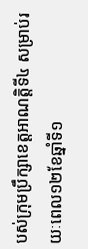បស់ក្រុមប្រឹក្សាខេត្តអាណតិ្តទី៤ សម្រាប់រយៈពេល១២ខែឆ្នាំទី១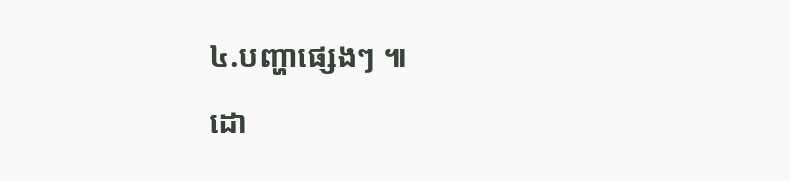៤.បញ្ហាផ្សេងៗ ៕

ដោ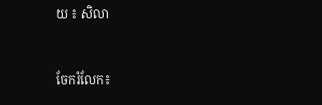យ ៖ សិលា


ចែករំលែក៖